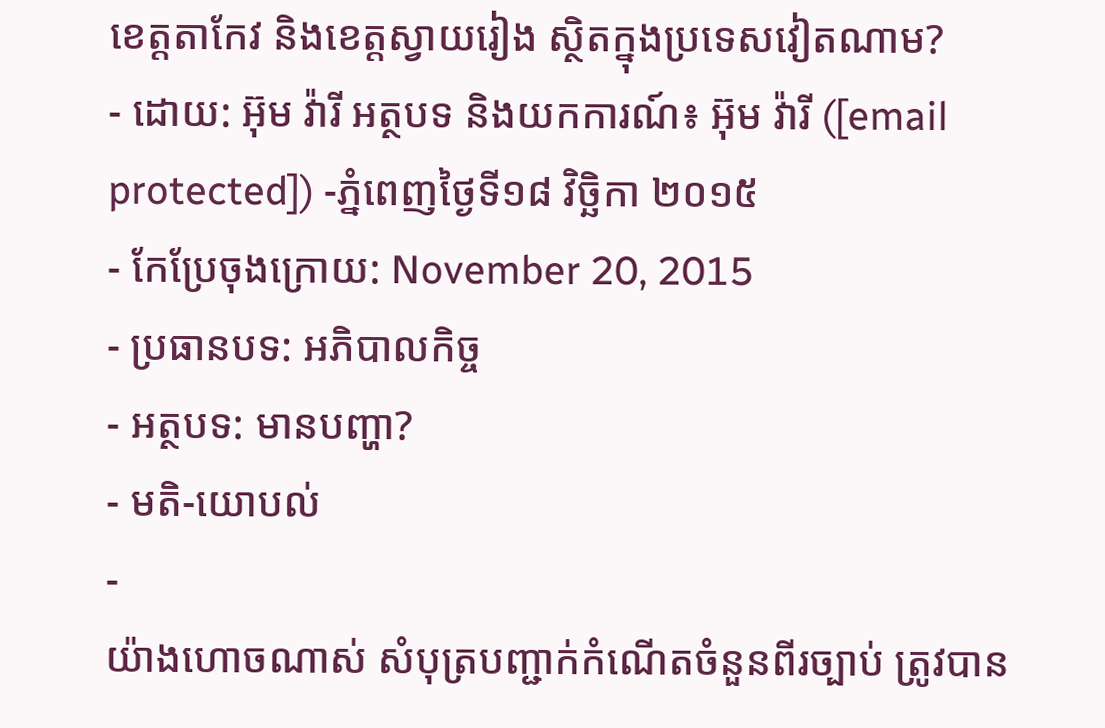ខេត្តតាកែវ និងខេត្តស្វាយរៀង ស្ថិតក្នុងប្រទេសវៀតណាម?
- ដោយ: អ៊ុម វ៉ារី អត្ថបទ និងយកការណ៍៖ អ៊ុម វ៉ារី ([email protected]) -ភ្នំពេញថ្ងៃទី១៨ វិច្ឆិកា ២០១៥
- កែប្រែចុងក្រោយ: November 20, 2015
- ប្រធានបទ: អភិបាលកិច្ច
- អត្ថបទ: មានបញ្ហា?
- មតិ-យោបល់
-
យ៉ាងហោចណាស់ សំបុត្របញ្ជាក់កំណើតចំនួនពីរច្បាប់ ត្រូវបាន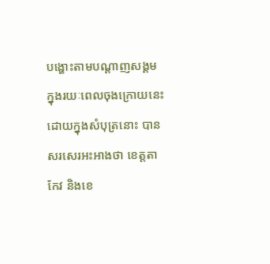បង្ហោះតាមបណ្ដាញសង្គម ក្នុងរយៈពេលចុងក្រោយនេះ ដោយក្នុងសំបុត្រនោះ បានសរសេរអះអាងថា ខេត្តតាកែវ និងខេ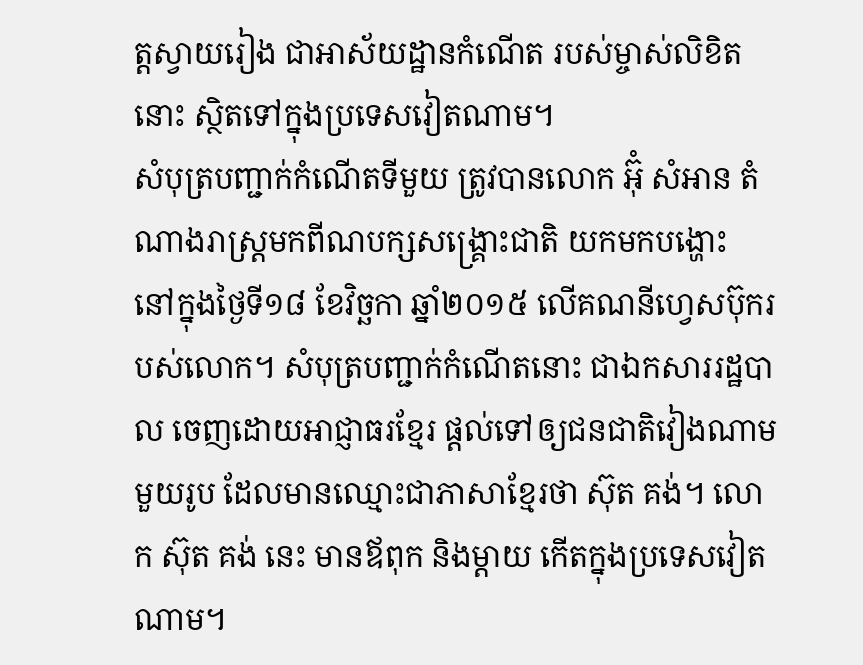ត្តស្វាយរៀង ជាអាស័យដ្ឋានកំណើត របស់ម្ចាស់លិខិតនោះ ស្ថិតទៅក្នុងប្រទេសវៀតណាម។
សំបុត្របញ្ជាក់កំណើតទីមួយ ត្រូវបានលោក អ៊ុំ សំអាន តំណាងរាស្រ្តមកពីណបក្សសង្គ្រោះជាតិ យកមកបង្ហោះ នៅក្នុងថ្ងៃទី១៨ ខែវិច្ឆកា ឆ្នាំ២០១៥ លើគណនីហ្វេសប៊ុករបស់លោក។ សំបុត្របញ្ជាក់កំណើតនោះ ជាឯកសាររដ្ឋបាល ចេញដោយអាជ្ញាធរខ្មែរ ផ្ដល់ទៅឲ្យជនជាតិវៀងណាមមួយរូប ដែលមានឈ្មោះជាភាសាខ្មែរថា ស៊ុត គង់។ លោក ស៊ុត គង់ នេះ មានឪពុក និងម្តាយ កើតក្នុងប្រទេសវៀតណាម។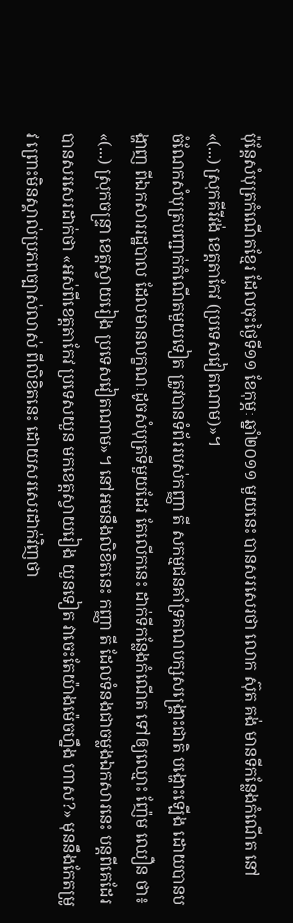ប៉ុន្តែសំបុត្រកំណើតខ្មែរ ដែលចុះថ្ងៃទី១១ ខែកុម្ភៈ ឆ្នាំ២០១១ មួយនេះ បានសរសេរថា លោក ស៊ុត គង់ មានទីកន្លែងកំណើត នៅ «(...) ស្រុកគីរីវង់ ខេត្តតាកែវ (ប្រទេសវៀតណាម)»។
ចំណែកសំបុត្របញ្ជាក់កំណើតមួយទៀត ត្រូវបានទំព័ររបស់កញ្ញា តី សកម្មជនគាំទ្រគណបក្សសង្គ្រោះជាតិ បង្ហោះឡើង ដោយបានបង្ហាញ ពីឯកសាររដ្ឋបាល ដែលមានលក្ខណៈដូចសំបុត្រទីមួយដែរ តែលើកនេះ ដាក់ទីកន្លែងកំណើត ទៅឲ្យឈ្មោះ ញ៉ែម ឈឿន ថា៖ «(...) ស្រុកចន្ទ្រា ខេត្តស្វាយរៀង ប្រទេសវៀតណាម»។ នៅអមនឹងលិខិតនេះ កញ្ញា តី ដែលទំនងជាចម្លងឯកសារនេះ បន្តពីគេដែរ បានសរសេរដាក់ថា «អស់ពីខេត្តតាកែវ ប្រទេសយួន មកខេត្តស្វាយរៀង យួនទៀត វាចេះតែយ៉ាងម៉េចហ្នឹង ហាស?» មុននឹងកែតម្រូវ ព្រោះមិនស្គាល់ប្រភពច្បាស់លាស់ ពីលិខិតនេះ ដោយសរសេរដាក់វិញថា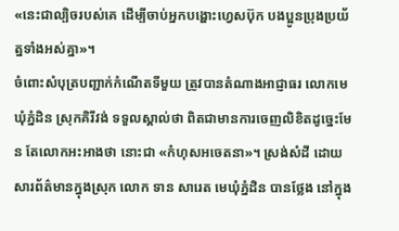«នេះជាល្បិចរបស់គេ ដើម្បីចាប់អ្នកបង្ហោះហ្វេសប៊ុក បងប្អូនប្រុងប្រយ័ត្នទាំងអស់គ្នា»។
ចំពោះសំបុត្របញ្ជាក់កំណើតទីមួយ ត្រូវបានតំណាងអាជ្ញាធរ លោកមេឃុំភ្នំដិន ស្រុកគិរីវង់ ទទួលស្គាល់ថា ពិតជាមានការចេញលិខិតដូច្នេះមែន តែលោកអះអាងថា នោះជា «កំហុសអចេតនា»។ ស្រង់សំដី ដោយសារព័ត៌មានក្នុងស្រុក លោក ទាន សារេត មេឃុំភ្នំដិន បានថ្លែង នៅក្នុង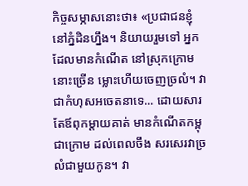កិច្ចសម្ភាសនោះថា៖ «ប្រជាជនខ្ញុំនៅភ្នំដិនហ្នឹង។ និយាយរួមទៅ អ្នកដែលមានកំណើត នៅស្រុកក្រោមនោះច្រើន ម្លោះហើយចេញច្រលំ។ វាជាកំហុសអចេតនាទេ... ដោយសារតែឪពុកម្តាយគាត់ មានកំណើតកម្ពុជាក្រោម ដល់ពេលចឹង សរសេរវាច្រលំជាមួយកូន។ វា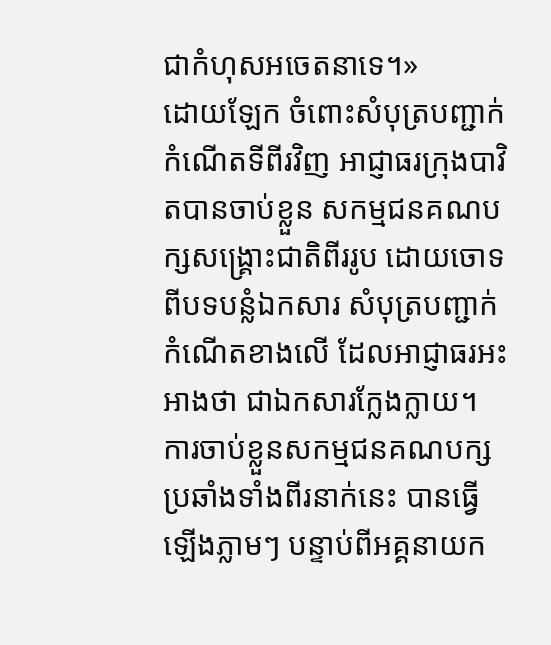ជាកំហុសអចេតនាទេ។»
ដោយឡែក ចំពោះសំបុត្របញ្ជាក់កំណើតទីពីរវិញ អាជ្ញាធរក្រុងបាវិតបានចាប់ខ្លួន សកម្មជនគណបក្សសង្គ្រោះជាតិពីររូប ដោយចោទពីបទបន្លំឯកសារ សំបុត្របញ្ជាក់កំណើតខាងលើ ដែលអាជ្ញាធរអះអាងថា ជាឯកសារក្លែងក្លាយ។ ការចាប់ខ្លួនសកម្មជនគណបក្សប្រឆាំងទាំងពីរនាក់នេះ បានធ្វើឡើងភ្លាមៗ បន្ទាប់ពីអគ្គនាយក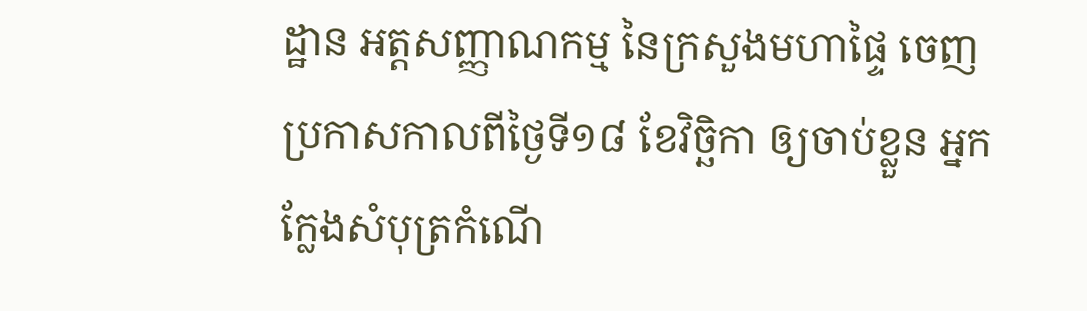ដ្ឋាន អត្តសញ្ញាណកម្ម នៃក្រសួងមហាផ្ទៃ ចេញប្រកាសកាលពីថ្ងៃទី១៨ ខែវិច្ឆិកា ឲ្យចាប់ខ្លួន អ្នកក្លែងសំបុត្រកំណើ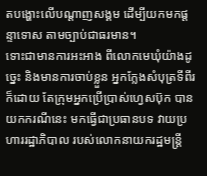តបង្ហោះលើបណ្ដាញសង្គម ដើម្បីយកមកផ្ដន្ទាទោស តាមច្បាប់ជាធរមាន។
ទោះជាមានការអះអាង ពីលោកមេឃុំយ៉ាងដូច្នេះ និងមានការចាប់ខ្លួន អ្នកក្លែងសំបុត្រទីពីរក៏ដោយ តែក្រុមអ្នកប្រើប្រាស់ហ្វេសប៊ុក បានយកករណីនេះ មកធ្វើជាប្រធានបទ វាយប្រហាររដ្ឋាភិបាល របស់លោកនាយករដ្ឋមន្ត្រី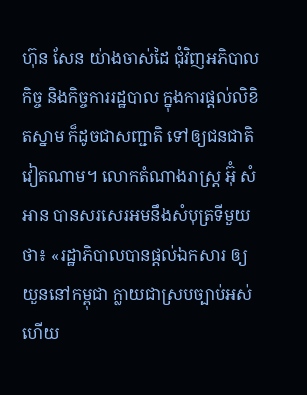ហ៊ុន សែន យ់ាងចាស់ដៃ ជុំវិញអភិបាលកិច្ច និងកិច្ចការរដ្ឋបាល ក្នុងការផ្ដល់លិខិតស្នាម ក៏ដូចជាសញ្ជាតិ ទៅឲ្យជនជាតិវៀតណាម។ លោកតំណាងរាស្ត្រ អ៊ុំ សំអាន បានសរសេរអមនឹងសំបុត្រទីមួយថា៖ «រដ្ឋាភិបាលបានផ្តល់ឯកសារ ឲ្យយួននៅកម្ពុជា ក្លាយជាស្របច្បាប់អស់ហើយ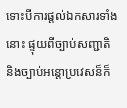ទោះបីការផ្តល់ឯកសារទាំងនោះ ផ្ទុយពីច្បាប់សញ្ជាតិ និងច្បាប់អន្តោប្រវេសន៏ក៏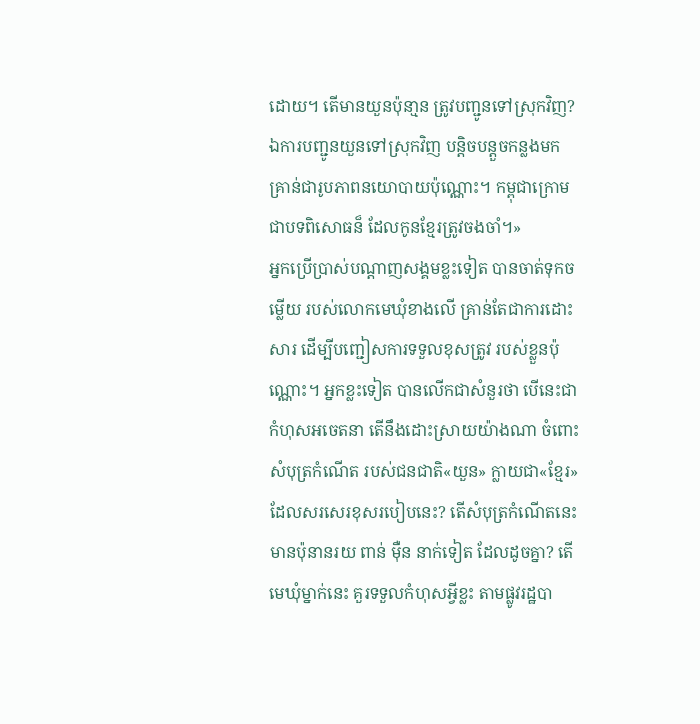ដោយ។ តើមានយួនប៉ុនា្មន ត្រូវបញ្ជូនទៅស្រុកវិញ? ឯការបញ្ជូនយួនទៅស្រុកវិញ បន្តិចបន្តួចកន្លងមក គ្រាន់ជារូបភាពនយោបាយប៉ុណ្ណោះ។ កម្ពុជាក្រោម ជាបទពិសោធន៏ ដែលកូនខ្មែរត្រូវចងចាំ។»
អ្នកប្រើប្រាស់បណ្ដាញសង្គមខ្លះទៀត បានចាត់ទុកចម្លើយ របស់លោកមេឃុំខាងលើ គ្រាន់តែជាការដោះសារ ដើម្បីបញ្ជៀសការទទួលខុសត្រូវ របស់ខ្លួនប៉ុណ្ណោះ។ អ្នកខ្លះទៀត បានលើកជាសំនួរថា បើនេះជាកំហុសអចេតនា តើនឹងដោះស្រាយយ៉ាងណា ចំពោះសំបុត្រកំណើត របស់ជនជាតិ«យួន» ក្លាយជា«ខ្មែរ» ដែលសរសេរខុសរបៀបនេះ? តើសំបុត្រកំណើតនេះ មានប៉ុនានរយ ពាន់ ម៉ឺន នាក់ទៀត ដែលដូចគ្នា? តើមេឃុំម្នាក់នេះ គួរទទួលកំហុសអ្វីខ្លះ តាមផ្លូវរដ្ឋបា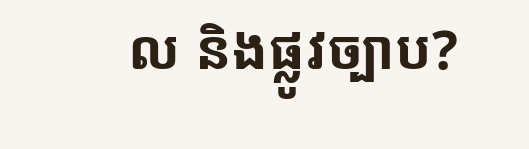ល និងផ្លូវច្បាប?